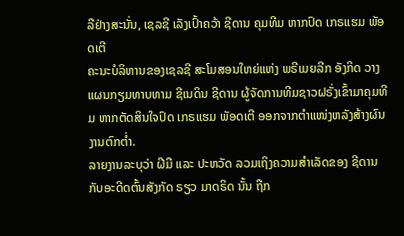ລືຢ່າງສະນັ່ນ, ເຊລຊີ ເລັງເປົ້າຄວ້າ ຊີດານ ຄຸມທີມ ຫາກປົດ ເກຣແຮມ ພັອດເຕີ
ຄະນະບໍລິຫານຂອງເຊລຊີ ສະໂມສອນໃຫຍ່ແຫ່ງ ພຣີເມຍລີກ ອັງກິດ ວາງແຜນກຽມທາບທາມ ຊີເນດິນ ຊີດານ ຜູ້ຈັດການທີມຊາວຝຣັ່ງເຂົ້າມາຄຸມທີມ ຫາກຕັດສິນໃຈປົດ ເກຣແຮມ ພັອດເຕີ ອອກຈາກຕຳແໜ່ງຫລັງສ້າງຜົນງານຕົກຕ່ຳ.
ລາຍງານລະບຸວ່າ ຝີມື ແລະ ປະຫວັດ ລວມເຖິງຄວາມສຳເລັດຂອງ ຊີດານ ກັບອະດີດຕົ້ນສັງກັດ ຣຽວ ມາດຣິດ ນັ້ນ ຖືກ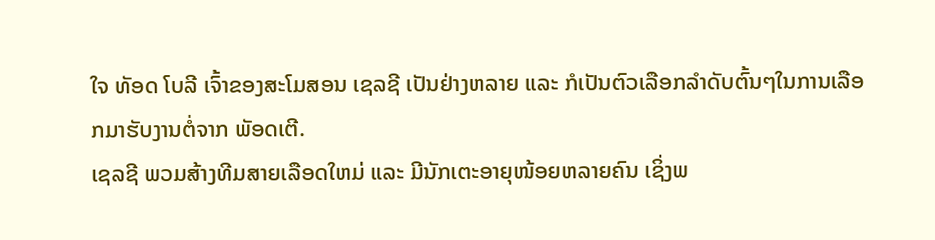ໃຈ ທັອດ ໂບລີ ເຈົ້າຂອງສະໂມສອນ ເຊລຊີ ເປັນຢ່າງຫລາຍ ແລະ ກໍເປັນຕົວເລືອກລຳດັບຕົ້ນໆໃນການເລືອກມາຮັບງານຕໍ່ຈາກ ພັອດເຕີ.
ເຊລຊີ ພວມສ້າງທີມສາຍເລືອດໃຫມ່ ແລະ ມີນັກເຕະອາຍຸໜ້ອຍຫລາຍຄົນ ເຊິ່ງພ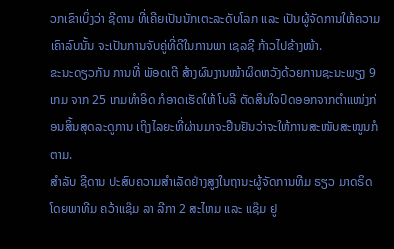ວກເຂົາເບິ່ງວ່າ ຊີດານ ທີ່ເຄີຍເປັນນັກເຕະລະດັບໂລກ ແລະ ເປັນຜູ້ຈັດການໃຫ້ຄວາມເຄົາລົບນັ້ນ ຈະເປັນການຈັບຄູ່ທີ່ດີໃນການພາ ເຊລຊີ ກ້າວໄປຂ້າງໜ້າ.
ຂະນະດຽວກັນ ການທີ່ ພັອດເຕີ ສ້າງຜົນງານໜ້າຜິດຫວັງດ້ວຍການຊະນະພຽງ 9 ເກມ ຈາກ 25 ເກມທຳອິດ ກໍອາດເຮັດໃຫ້ ໂບລີ ຕັດສິນໃຈປົດອອກຈາກຕຳແໜ່ງກ່ອນສິ້ນສຸດລະດູການ ເຖິງໄລຍະທີ່ຜ່ານມາຈະຢືນຢັນວ່າຈະໃຫ້ການສະໜັບສະໜູນກໍຕາມ.
ສຳລັບ ຊີດານ ປະສົບຄວາມສຳເລັດຢ່າງສູງໃນຖານະຜູ້ຈັດການທີມ ຣຽວ ມາດຣິດ ໂດຍພາທີມ ຄວ້າແຊ໊ມ ລາ ລີກາ 2 ສະໄຫມ ແລະ ແຊ໊ມ ຢູ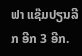ຟາ ແຊ໊ມປຽນລີກ ອີກ 3 ອີກ.